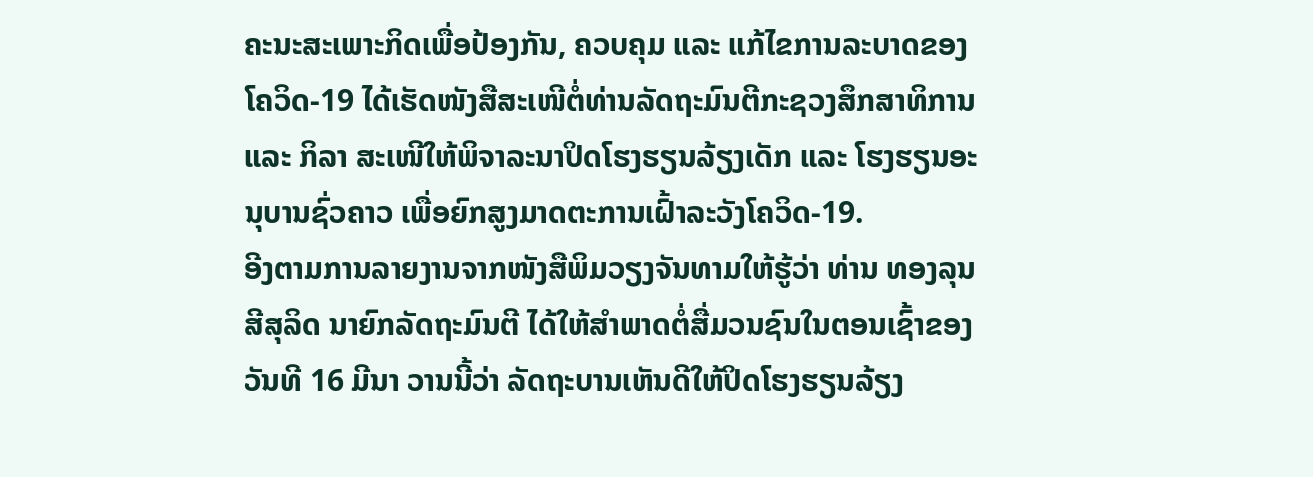ຄະນະສະເພາະກິດເພື່ອປ້ອງກັນ, ຄວບຄຸມ ແລະ ແກ້ໄຂການລະບາດຂອງໂຄວິດ-19 ໄດ້ເຮັດໜັງສືສະເໜີຕໍ່ທ່ານລັດຖະມົນຕີກະຊວງສຶກສາທິການ ແລະ ກິລາ ສະເໜີໃຫ້ພິຈາລະນາປິດໂຮງຮຽນລ້ຽງເດັກ ແລະ ໂຮງຮຽນອະນຸບານຊົ່ວຄາວ ເພື່ອຍົກສູງມາດຕະການເຝົ້າລະວັງໂຄວິດ-19.
ອີງຕາມການລາຍງານຈາກໜັງສືພິມວຽງຈັນທາມໃຫ້ຮູ້ວ່າ ທ່ານ ທອງລຸນ ສີສຸລິດ ນາຍົກລັດຖະມົນຕີ ໄດ້ໃຫ້ສໍາພາດຕໍ່ສື່ມວນຊົນໃນຕອນເຊົ້າຂອງວັນທີ 16 ມີນາ ວານນີ້ວ່າ ລັດຖະບານເຫັນດີໃຫ້ປິດໂຮງຮຽນລ້ຽງ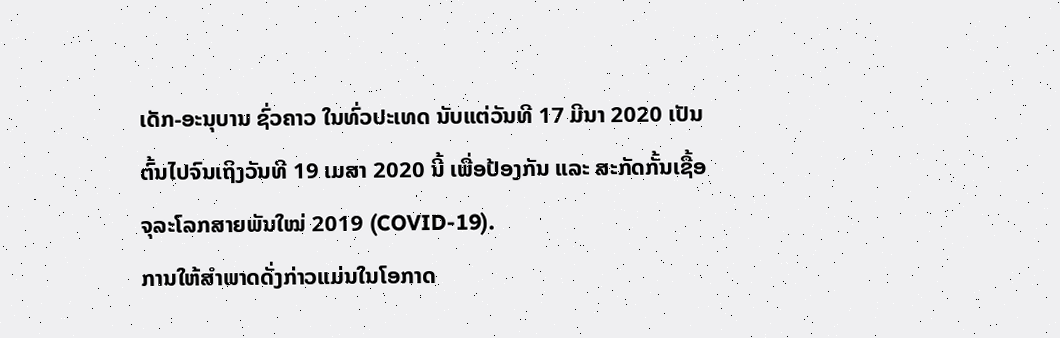ເດັກ-ອະນຸບານ ຊົ່ວຄາວ ໃນທົ່ວປະເທດ ນັບແຕ່ວັນທີ 17 ມີນາ 2020 ເປັນຕົ້ນໄປຈົນເຖິງວັນທີ 19 ເມສາ 2020 ນີ້ ເພື່ອປ້ອງກັນ ແລະ ສະກັດກັ້ນເຊື້ອຈຸລະໂລກສາຍພັນໃໝ່ 2019 (COVID-19).
ການໃຫ້ສໍາພາດດັ່ງກ່າວແມ່ນໃນໂອກາດ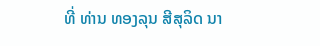ທີ່ ທ່ານ ທອງລຸນ ສີສຸລິດ ນາ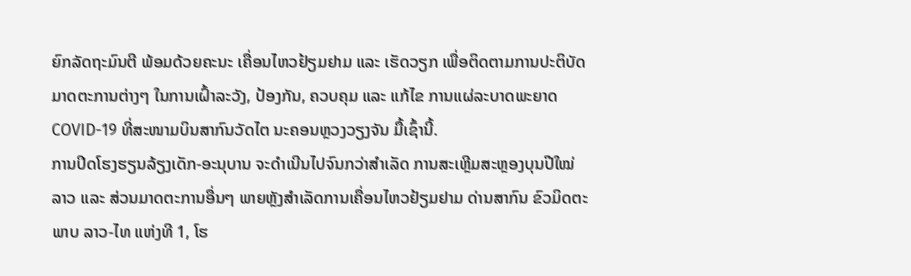ຍົກລັດຖະມົນຕີ ພ້ອມດ້ວຍຄະນະ ເຄື່ອນໄຫວຢ້ຽມຢາມ ແລະ ເຮັດວຽກ ເພື່ອຕິດຕາມການປະຕິບັດມາດຕະການຕ່າງໆ ໃນການເຝົ້າລະວັງ, ປ້ອງກັນ, ຄວບຄຸມ ແລະ ແກ້ໄຂ ການແຜ່ລະບາດພະຍາດ COVID-19 ທີ່ສະໜາມບິນສາກົນວັດໄຕ ນະຄອນຫຼວງວຽງຈັນ ມື້ເຊົ້ານີ້.
ການປິດໂຮງຮຽນລ້ຽງເດັກ-ອະນຸບານ ຈະດໍາເນີນໄປຈົນກວ່າສໍາເລັດ ການສະເຫຼີມສະຫຼອງບຸນປີໃໝ່ລາວ ແລະ ສ່ວນມາດຕະການອື່ນໆ ພາຍຫຼັງສໍາເລັດການເຄື່ອນໄຫວຢ້ຽມຢາມ ດ່ານສາກົນ ຂົວມິດຕະພາບ ລາວ-ໄທ ແຫ່ງທີ 1, ໂຮ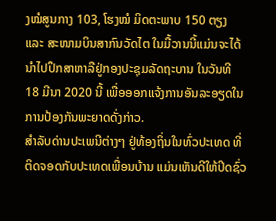ງໝໍສູນກາງ 103, ໂຮງໝໍ ມິດຕະພາບ 150 ຕຽງ ແລະ ສະໜາມບິນສາກົນວັດໄຕ ໃນມື້ວານນີ້ແມ່ນຈະໄດ້ນໍາໄປປຶກສາຫາລືຢູ່ກອງປະຊຸມລັດຖະບານ ໃນວັນທີ 18 ມີນາ 2020 ນີ້ ເພື່ອອອກແຈ້ງການອັນລະອຽດໃນການປ້ອງກັນພະຍາດດັ່ງກ່າວ.
ສໍາລັບດ່ານປະເພນີຕ່າງໆ ຢູ່ທ້ອງຖິ່ນໃນທົ່ວປະເທດ ທີ່ຕິດຈອດກັບປະເທດເພື່ອນບ້ານ ແມ່ນເຫັນດີໃຫ້ປິດຊົ່ວ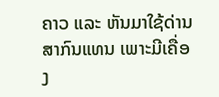ຄາວ ແລະ ຫັນມາໃຊ້ດ່ານສາກົນແທນ ເພາະມີເຄື່ອງ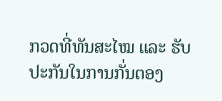ກວດທີ່ທັນສະໄໝ ແລະ ຮັບປະກັນໃນການກັ່ນຕອງ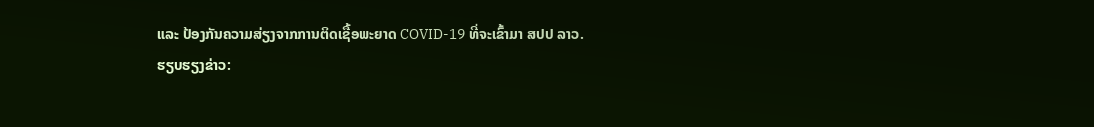ແລະ ປ້ອງກັນຄວາມສ່ຽງຈາກການຕິດເຊື້ອພະຍາດ COVID-19 ທີ່ຈະເຂົ້າມາ ສປປ ລາວ.
ຮຽບຮຽງຂ່າວ: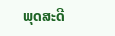ພຸດສະດີ